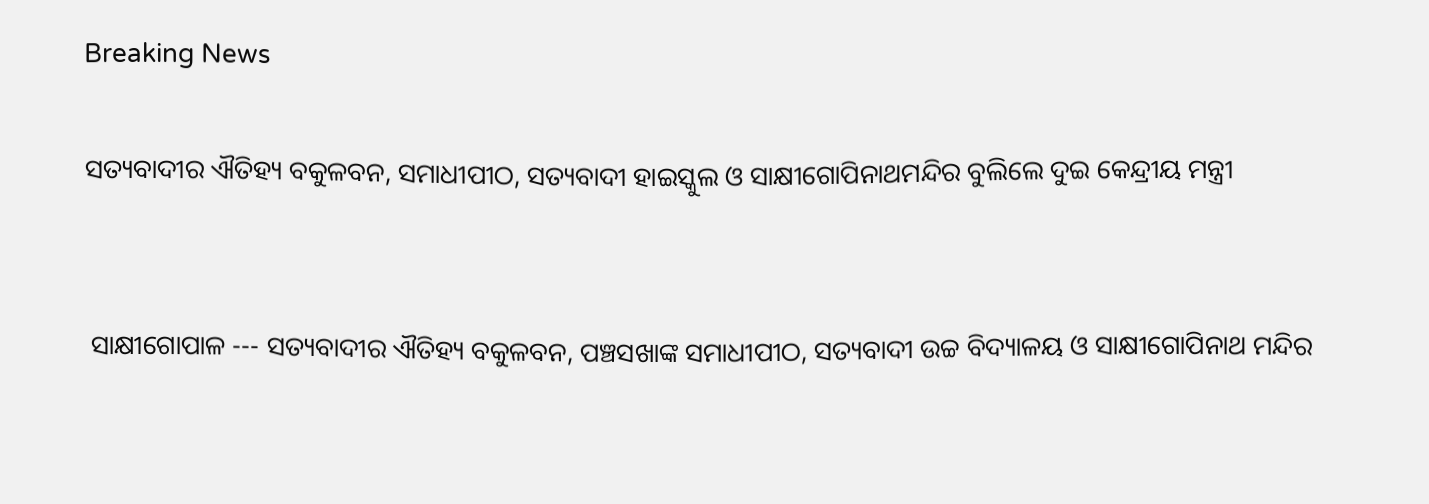Breaking News

ସତ୍ୟବାଦୀର ଐତିହ୍ୟ ବକୁଳବନ, ସମାଧୀପୀଠ, ସତ୍ୟବାଦୀ ହାଇସ୍କୁଲ ଓ ସାକ୍ଷୀଗୋପିନାଥମନ୍ଦିର ବୁଲିଲେ ଦୁଇ କେନ୍ଦ୍ରୀୟ ମନ୍ତ୍ରୀ


 ସାକ୍ଷୀଗୋପାଳ --- ସତ୍ୟବାଦୀର ଐତିହ୍ୟ ବକୁଳବନ, ପଞ୍ଚସଖାଙ୍କ ସମାଧୀପୀଠ, ସତ୍ୟବାଦୀ ଉଚ୍ଚ ବିଦ୍ୟାଳୟ ଓ ସାକ୍ଷୀଗୋପିନାଥ ମନ୍ଦିର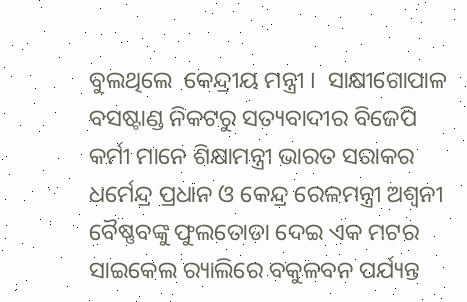ବୁଲଥିଲେ  କେନ୍ଦ୍ରୀୟ ମନ୍ତ୍ରୀ ।  ସାକ୍ଷୀଗୋପାଳ ବସଷ୍ଟାଣ୍ଡ ନିକଟରୁ ସତ୍ୟବାଦୀର ବିଜେପି କର୍ମୀ ମାନେ ଶିକ୍ଷାମନ୍ତ୍ରୀ ଭାରତ ସରାକର ଧର୍ମେନ୍ଦ୍ର ପ୍ରଧାନ ଓ କେନ୍ଦ୍ର ରେଳମନ୍ତ୍ରୀ ଅଶ୍ୱନୀ ବୈଷ୍ଣବଙ୍କୁ ଫୁଲତୋଡା ଦେଇ ଏକ ମଟର ସାଇକେଲ ର‌୍ୟାଲିରେ ବକୁଳବନ ପର୍ଯ୍ୟନ୍ତ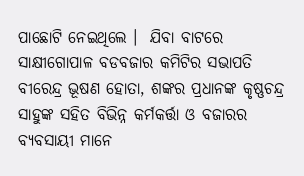ପାଛୋଟି ନେଇଥିଲେ ।  ଯିବା ବାଟରେ ସାକ୍ଷୀଗୋପାଳ ବଡବଜାର କମିଟିର ସଭାପତି ବୀରେନ୍ଦ୍ର ଭୂଷଣ ହୋତା, ଶଙ୍କର ପ୍ରଧାନଙ୍କ କୃଷ୍ଣଚନ୍ଦ୍ର ସାହୁଙ୍କ ସହିତ ବିଭିନ୍ନ କର୍ମକର୍ତ୍ତା ଓ ବଜାରର ବ୍ୟବସାୟୀ ମାନେ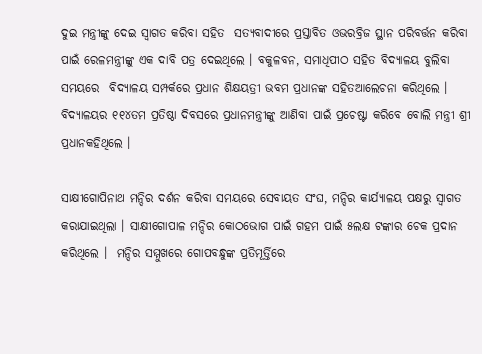ଦୁଇ ମନ୍ତ୍ରୀଙ୍କୁ ଦେଇ ସ୍ୱାଗତ କରିବା ସହିତ  ସତ୍ୟବାଦୀରେ ପ୍ରସ୍ତାବିତ ଓଭରବ୍ରିଜ ସ୍ଥାନ ପରିବର୍ତ୍ତନ କରିବା ପାଇଁ ରେଳମନ୍ତ୍ରୀଙ୍କୁ ଏକ ଦାବି ପତ୍ର ଦେଇଥିଲେ । ବକୁଳବନ, ସମାଧିପୀଠ ସହିତ ବିଦ୍ୟାଳୟ ବୁଲିବା ସମୟରେ  ବିଦ୍ୟାଳୟ ସମ୍ପର୍କରେ ପ୍ରଧାନ ଶିକ୍ଷୟତ୍ରୀ ଭବମ ପ୍ରଧାନଙ୍କ ସହିତଆଲେଚନା କରିଥିଲେ । ବିଦ୍ୟାଳୟର ୧୧୪ତମ ପ୍ରତିଷ୍ଠା ଦିବସରେ ପ୍ରଧାନମନ୍ତ୍ରୀଙ୍କୁ ଆଣିବା ପାଇଁ ପ୍ରଚେଷ୍ଟା କରିବେ ବୋଲି ମନ୍ତ୍ରୀ ଶ୍ରୀ ପ୍ରଧାନକହିଥିଲେ ।

ସାକ୍ଷୀଗୋପିନାଥ ମନ୍ଦିର ଦର୍ଶନ କରିବା ସମୟରେ ସେବାୟତ ସଂଘ, ମନ୍ଦିର କାର୍ଯ୍ୟାଳୟ ପକ୍ଷରୁ ସ୍ୱାଗତ କରାଯାଇଥିଲା । ସାକ୍ଷୀଗୋପାଳ ମନ୍ଦିର କୋଠଭୋଗ ପାଇଁ ଗହମ ପାଇଁ ୫ଲକ୍ଷ ଟଙ୍କାର ଚେକ ପ୍ରଦାନ କରିଥିଲେ ।  ମନ୍ଦିର ସମ୍ମୁଖରେ ଗୋପବନ୍ଧୁଙ୍କ ପ୍ରତିମୂର୍ତ୍ତିରେ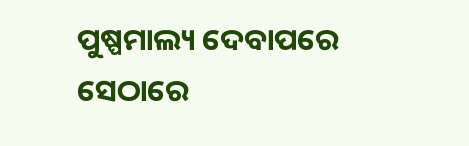ପୁଷ୍ପମାଲ୍ୟ ଦେବାପରେ ସେଠାରେ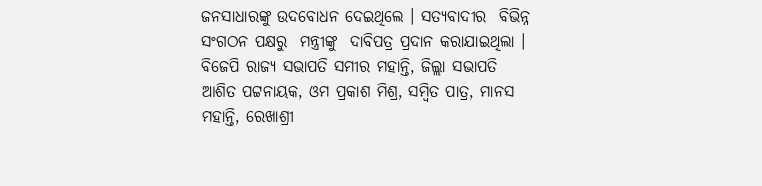ଜନସାଧାରଙ୍କୁ ଉଦବୋଧନ ଦେଇଥିଲେ । ସତ୍ୟବାଦୀର  ବିଭିନ୍ନ ସଂଗଠନ ପକ୍ଷରୁ  ମନ୍ତ୍ରୀଙ୍କୁ  ଦାବିପତ୍ର ପ୍ରଦାନ କରାଯାଇଥିଲା । ବିଜେପି ରାଜ୍ୟ ସଭାପତି ସମୀର ମହାନ୍ତି, ଜିଲ୍ଲା ସଭାପତି ଆଶିତ ପଟ୍ଟନାୟକ, ଓମ ପ୍ରକାଶ ମିଶ୍ର, ସମ୍ବିତ ପାତ୍ର, ମାନସ ମହାନ୍ତି, ରେଖାଶ୍ରୀ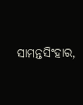ସାମନ୍ତସିଂହାର,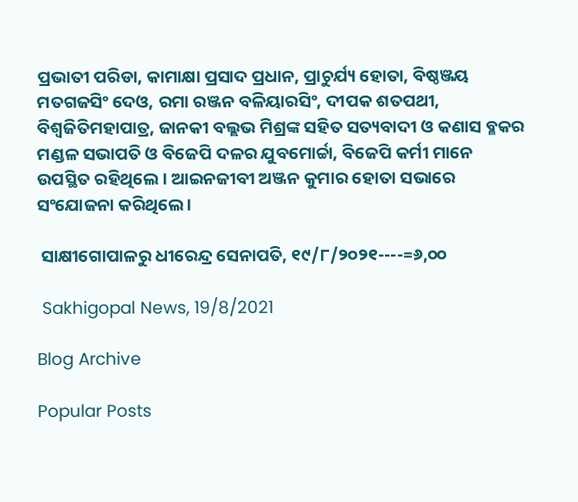ପ୍ରଭାତୀ ପରିଡା, କାମାକ୍ଷା ପ୍ରସାଦ ପ୍ରଧାନ, ପ୍ରାଚୁର୍ଯ୍ୟ ହୋତା, ବିଷ୍ଠଞ୍ଜୟ ମତଗଜସିଂ ଦେଓ, ରମା ରଞ୍ଜନ ବଳିୟାରସିଂ, ଦୀପକ ଶତପଥୀ, ବିଶ୍ୱଜିତିମହାପାତ୍ର, ଜାନକୀ ବଲ୍ଲଭ ମିଶ୍ରଙ୍କ ସହିତ ସତ୍ୟବାଦୀ ଓ କଣାସ ବ୍ଳକର ମଣ୍ଡଳ ସଭାପତି ଓ ବିଜେପି ଦଳର ଯୁବମୋର୍ଚ୍ଚା, ବିଜେପି କର୍ମୀ ମାନେ ଉପସ୍ଥିତ ରହିଥିଲେ । ଆଇନଜୀବୀ ଅଞ୍ଜନ କୁମାର ହୋତା ସଭାରେ ସଂଯୋଜନା କରିଥିଲେ ।

 ସାକ୍ଷୀଗୋପାଳରୁ ଧୀରେନ୍ଦ୍ର ସେନାପତି, ୧୯/୮/୨୦୨୧----=୬,୦୦

 Sakhigopal News, 19/8/2021

Blog Archive

Popular Posts